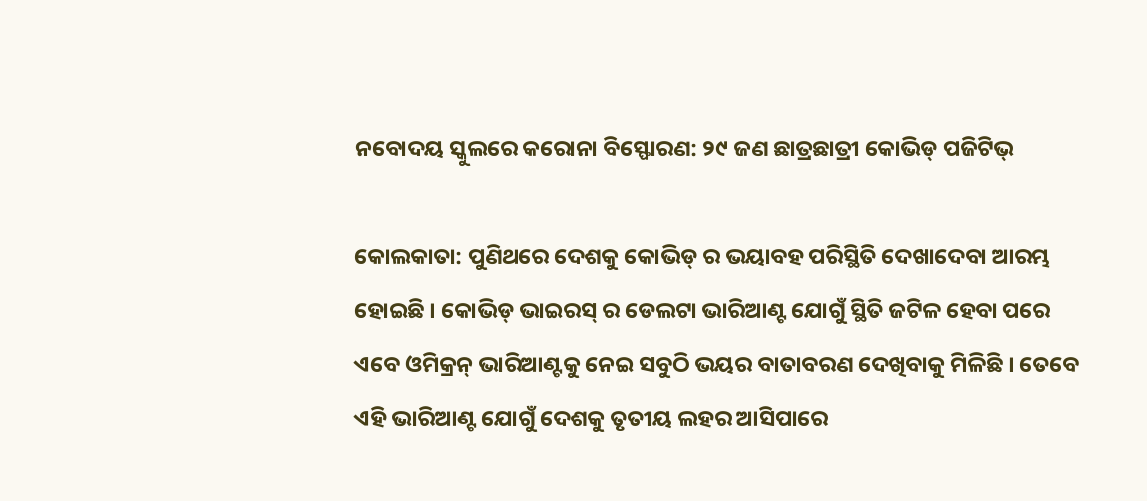ନବୋଦୟ ସ୍କୁଲରେ କରୋନା ବିସ୍ଫୋରଣ: ୨୯ ଜଣ ଛାତ୍ରଛାତ୍ରୀ କୋଭିଡ୍ ପଜିଟିଭ୍

କୋଲକାତା: ପୁଣିଥରେ ଦେଶକୁ କୋଭିଡ୍ ର ଭୟାବହ ପରିସ୍ଥିତି ଦେଖାଦେବା ଆରମ୍ଭ ହୋଇଛି । କୋଭିଡ୍ ଭାଇରସ୍ ର ଡେଲଟା ଭାରିଆଣ୍ଟ ଯୋଗୁଁ ସ୍ଥିତି ଜଟିଳ ହେବା ପରେ ଏବେ ଓମିକ୍ରନ୍ ଭାରିଆଣ୍ଟକୁ ନେଇ ସବୁଠି ଭୟର ବାତାବରଣ ଦେଖିବାକୁ ମିଳିଛି । ତେବେ ଏହି ଭାରିଆଣ୍ଟ ଯୋଗୁଁ ଦେଶକୁ ତୃତୀୟ ଲହର ଆସିପାରେ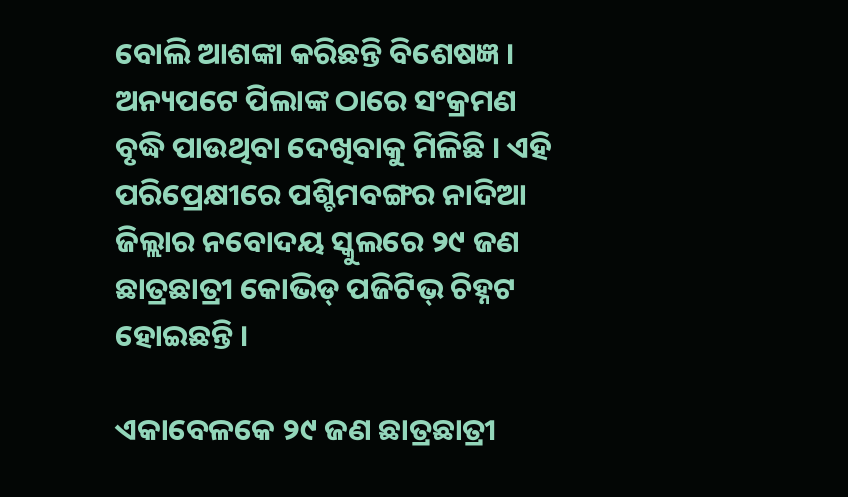ବୋଲି ଆଶଙ୍କା କରିଛନ୍ତି ବିଶେଷଜ୍ଞ । ଅନ୍ୟପଟେ ପିଲାଙ୍କ ଠାରେ ସଂକ୍ରମଣ ବୃଦ୍ଧି ପାଉଥିବା ଦେଖିବାକୁ ମିଳିଛି । ଏହି ପରିପ୍ରେକ୍ଷୀରେ ପଶ୍ଚିମବଙ୍ଗର ନାଦିଆ ଜିଲ୍ଲାର ନବୋଦୟ ସ୍କୁଲରେ ୨୯ ଜଣ ଛାତ୍ରଛାତ୍ରୀ କୋଭିଡ୍ ପଜିଟିଭ୍ ଚିହ୍ନଟ ହୋଇଛନ୍ତି ।

ଏକାବେଳକେ ୨୯ ଜଣ ଛାତ୍ରଛାତ୍ରୀ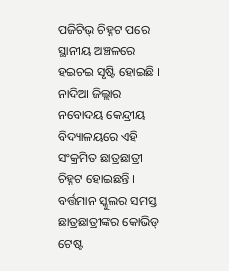ପଜିଟିଭ୍ ଚିହ୍ନଟ ପରେ ସ୍ଥାନୀୟ ଅଞ୍ଚଳରେ ହଇଚଇ ସୃଷ୍ଟି ହୋଇଛି । ନାଦିଆ ଜିଲ୍ଲାର ନବୋଦୟ କେନ୍ଦ୍ରୀୟ ବିଦ୍ୟାଳୟରେ ଏହି ସଂକ୍ରମିତ ଛାତ୍ରଛାତ୍ରୀ ଚିହ୍ନଟ ହୋଇଛନ୍ତି । ବର୍ତ୍ତମାନ ସ୍କୁଲର ସମସ୍ତ ଛାତ୍ରଛାତ୍ରୀଙ୍କର କୋଭିଡ୍ ଟେଷ୍ଟ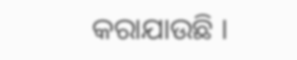କରାଯାଉଛି ।